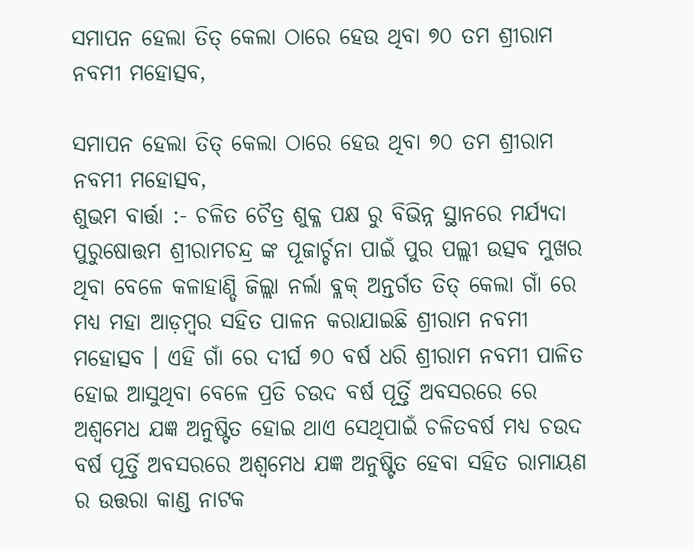ସମାପନ ହେଲା ତିତ୍ କେଲା ଠାରେ ହେଉ ଥିବା ୭୦ ତମ ଶ୍ରୀରାମ ନବମୀ ମହୋତ୍ସବ,

ସମାପନ ହେଲା ତିତ୍ କେଲା ଠାରେ ହେଉ ଥିବା ୭୦ ତମ ଶ୍ରୀରାମ ନବମୀ ମହୋତ୍ସବ,
ଶୁଭମ ବାର୍ତ୍ତା :- ଚଳିତ ଚୈତ୍ର ଶୁକ୍ଳ ପକ୍ଷ ରୁ ବିଭିନ୍ନ ସ୍ଥାନରେ ମର୍ଯ୍ୟଦା ପୁରୁଷୋତ୍ତମ ଶ୍ରୀରାମଚନ୍ଦ୍ର ଙ୍କ ପୂଜାର୍ଚ୍ଚନା ପାଇଁ ପୁର ପଲ୍ଲୀ ଉତ୍ସବ ମୁଖର ଥିବା ବେଳେ କଳାହାଣ୍ଡି ଜିଲ୍ଲା ନର୍ଲା ବ୍ଲକ୍ ଅନ୍ତର୍ଗତ ତିତ୍ କେଲା ଗାଁ ରେ ମଧ୍ୟ ମହା ଆଡ଼ମ୍ବର ସହିତ ପାଳନ କରାଯାଇଛି ଶ୍ରୀରାମ ନବମୀ ମହୋତ୍ସବ । ଏହି ଗାଁ ରେ ଦୀର୍ଘ ୭୦ ବର୍ଷ ଧରି ଶ୍ରୀରାମ ନବମୀ ପାଳିତ ହୋଇ ଆସୁଥିବା ବେଳେ ପ୍ରତି ଚଉଦ ବର୍ଷ ପୂର୍ତ୍ତି ଅବସରରେ ରେ ଅଶ୍ଵମେଧ ଯଜ୍ଞ ଅନୁଷ୍ଟିତ ହୋଇ ଥାଏ ସେଥିପାଇଁ ଚଳିତବର୍ଷ ମଧ୍ୟ ଚଉଦ ବର୍ଷ ପୂର୍ତ୍ତି ଅବସରରେ ଅଶ୍ଵମେଧ ଯଜ୍ଞ ଅନୁଷ୍ଟିତ ହେବା ସହିତ ରାମାୟଣ ର ଉତ୍ତରା କାଣ୍ଡ ନାଟକ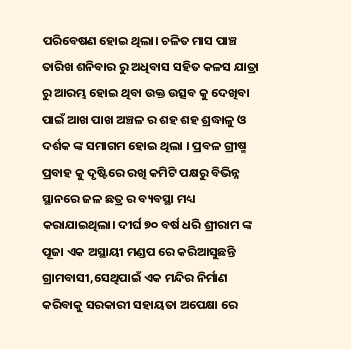ପରିବେଷଣ ହୋଇ ଥିଲା। ଚଳିତ ମାସ ପାଞ୍ଚ ତାରିଖ ଶନିବାର ରୁ ଅଧିବାସ ସହିତ କଳସ ଯାତ୍ରା ରୁ ଆରମ୍ଭ ହୋଇ ଥିବା ଉକ୍ତ ଉତ୍ସବ କୁ ଦେଖିବା ପାଇଁ ଆଖ ପାଖ ଅଞ୍ଚଳ ର ଶହ ଶହ ଶ୍ରଦ୍ଧାଳୁ ଓ ଦର୍ଶକ ଙ୍କ ସମାଗମ ହୋଇ ଥିଲା । ପ୍ରବଳ ଗ୍ରୀଷ୍ମ ପ୍ରବାହ କୁ ଦୃଷ୍ଟିରେ ରଖି କମିଟି ପକ୍ଷରୁ ବିଭିନ୍ନ ସ୍ଥାନରେ ଜଳ ଛତ୍ର ର ବ୍ୟବସ୍ଥା ମଧ୍ୟ କରାଯାଇଥିଲା। ଦୀର୍ଘ ୭୦ ବର୍ଷ ଧରି ଶ୍ରୀରାମ ଙ୍କ ପୂଜା ଏକ ଅସ୍ଥାୟୀ ମଣ୍ଡପ ରେ କରିଆସୁଛନ୍ତି ଗ୍ରାମବାସୀ,ସେଥିପାଇଁ ଏକ ମନ୍ଦିର ନିର୍ମାଣ କରିବାକୁ ସରକାରୀ ସହାୟତା ଅପେକ୍ଷା ରେ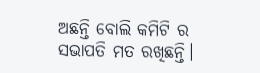ଅଛନ୍ତି ବୋଲି କମିଟି ର ସଭାପତି ମତ ରଖିଛନ୍ତି।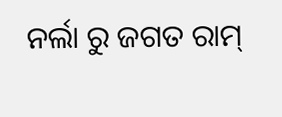ନର୍ଲା ରୁ ଜଗତ ରାମ୍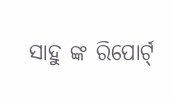ସାହୁ ଙ୍କ ରିପୋର୍ଟ୍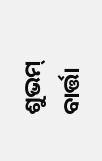ଶୁଭମ୍ ବାର୍ତ୍ତା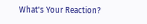What's Your Reaction?